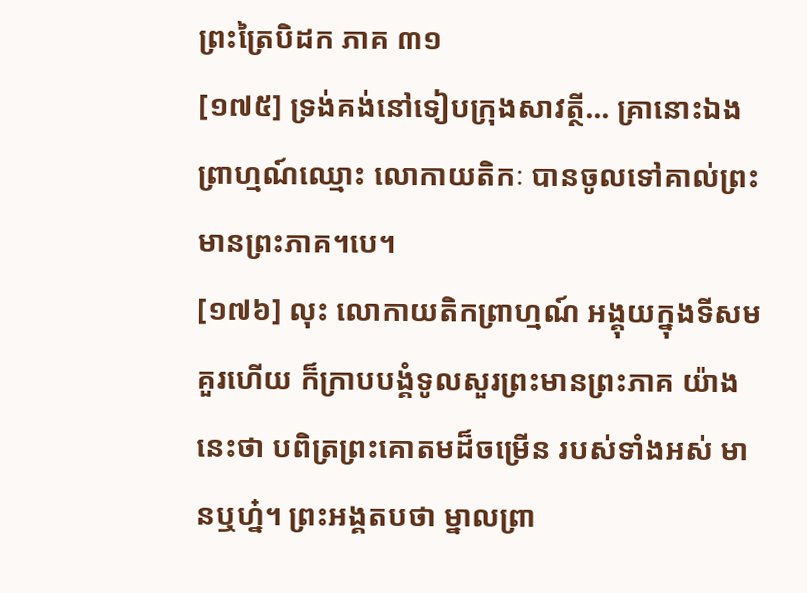ព្រះត្រៃបិដក ភាគ ៣១
[១៧៥] ទ្រង់គង់នៅទៀបក្រុងសាវត្ថី... គ្រានោះឯង ព្រាហ្មណ៍ឈ្មោះ លោកាយតិកៈ បានចូលទៅគាល់ព្រះមានព្រះភាគ។បេ។
[១៧៦] លុះ លោកាយតិកព្រាហ្មណ៍ អង្គុយក្នុងទីសមគួរហើយ ក៏ក្រាបបង្គំទូលសួរព្រះមានព្រះភាគ យ៉ាងនេះថា បពិត្រព្រះគោតមដ៏ចម្រើន របស់ទាំងអស់ មានឬហ្ន៎។ ព្រះអង្គតបថា ម្នាលព្រា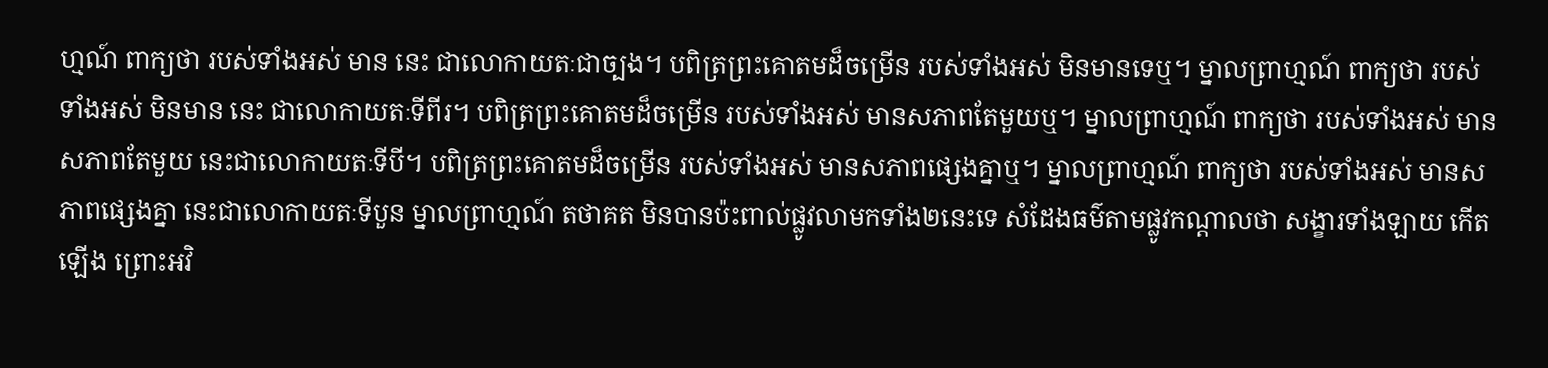ហ្មណ៍ ពាក្យថា របស់ទាំងអស់ មាន នេះ ជាលោកាយតៈជាច្បង។ បពិត្រព្រះគោតមដ៏ចម្រើន របស់ទាំងអស់ មិនមានទេឬ។ ម្នាលព្រាហ្មណ៍ ពាក្យថា របស់ទាំងអស់ មិនមាន នេះ ជាលោកាយតៈទីពីរ។ បពិត្រព្រះគោតមដ៏ចម្រើន របស់ទាំងអស់ មានសភាពតែមួយឬ។ ម្នាលព្រាហ្មណ៍ ពាក្យថា របស់ទាំងអស់ មានសភាពតែមួយ នេះជាលោកាយតៈទីបី។ បពិត្រព្រះគោតមដ៏ចម្រើន របស់ទាំងអស់ មានសភាពផ្សេងគ្នាឬ។ ម្នាលព្រាហ្មណ៍ ពាក្យថា របស់ទាំងអស់ មានសភាពផ្សេងគ្នា នេះជាលោកាយតៈទីបួន ម្នាលព្រាហ្មណ៍ តថាគត មិនបានប៉ះពាល់ផ្លូវលាមកទាំង២នេះទេ សំដែងធម៌តាមផ្លូវកណ្តាលថា សង្ខារទាំងឡាយ កើតឡើង ព្រោះអវិ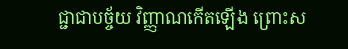ជ្ជាជាបច្ច័យ វិញ្ញាណកើតឡើង ព្រោះស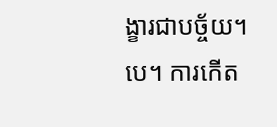ង្ខារជាបច្ច័យ។បេ។ ការកើត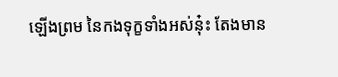ឡើងព្រម នៃកងទុក្ខទាំងអស់នុ៎ះ តែងមាន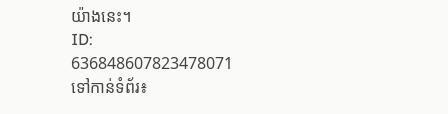យ៉ាងនេះ។
ID: 636848607823478071
ទៅកាន់ទំព័រ៖